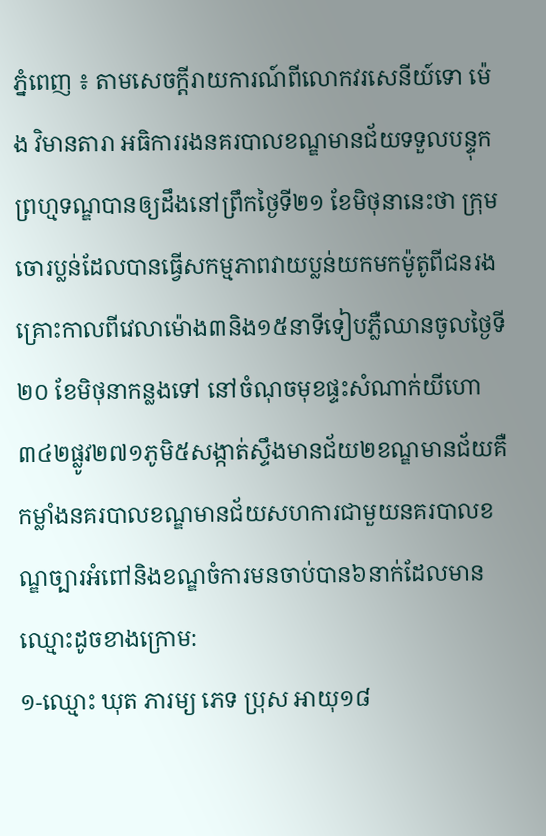ភ្នំពេញ ៖ តាមសេចក្តីរាយការណ៍ពីលោកវរសេនីយ៍ទោ ម៉េង វិមានតារា អធិការរងនគរបាលខណ្ឌមានជ័យទទួលបន្ទុកព្រហ្មទណ្ឌបានឲ្យដឹងនៅព្រឹកថ្ងៃទី២១ ខែមិថុនានេះថា ក្រុមចោរប្លន់ដែលបានធ្វើសកម្មភាពវាយប្លន់យកមកម៉ូតូពីជនរងគ្រោះកាលពីវេលាម៉ោង៣និង១៥នាទីទៀបភ្លឺឈានចូលថ្ងៃទី២០ ខែមិថុនាកន្លងទៅ នៅចំណុចមុខផ្ទះសំណាក់យីហោ៣៤២ផ្លូវ២៧១ភូមិ៥សង្កាត់ស្ទឹងមានជ័យ២ខណ្ឌមានជ័យគឺកម្លាំងនគរបាលខណ្ឌមានជ័យសហការជាមួយនគរបាលខណ្ឌច្បារអំពៅនិងខណ្ឌចំការមនចាប់បាន៦នាក់ដែលមានឈ្មោះដូចខាងក្រោម:
១-ឈ្មោះ ឃុត ភារម្យ ភេទ ប្រុស អាយុ១៨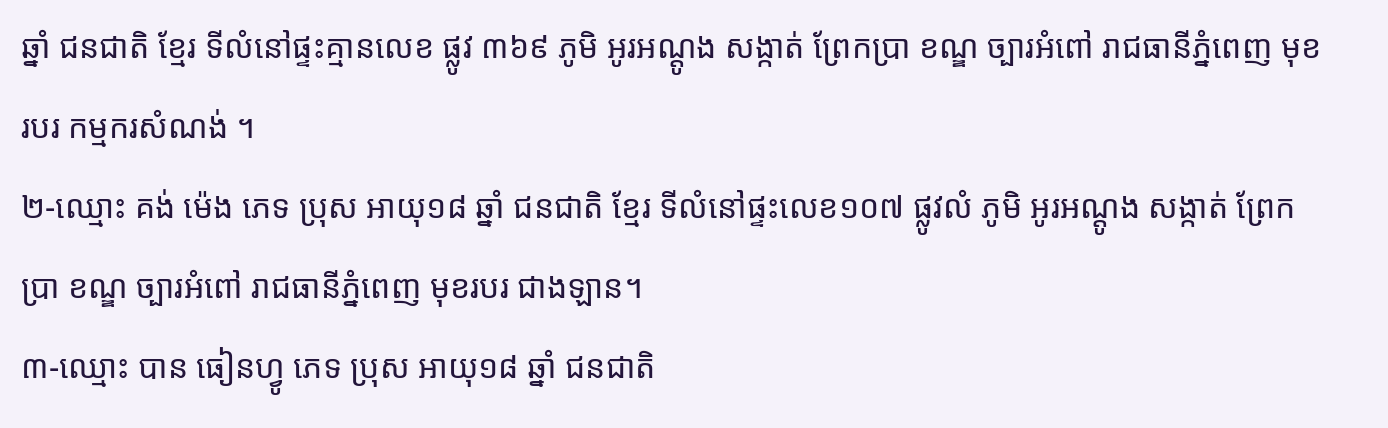ឆ្នាំ ជនជាតិ ខ្មែរ ទីលំនៅផ្ទះគ្មានលេខ ផ្លូវ ៣៦៩ ភូមិ អូរអណ្តូង សង្កាត់ ព្រែកប្រា ខណ្ឌ ច្បារអំពៅ រាជធានីភ្នំពេញ មុខរបរ កម្មករសំណង់ ។
២-ឈ្មោះ គង់ ម៉េង ភេទ ប្រុស អាយុ១៨ ឆ្នាំ ជនជាតិ ខ្មែរ ទីលំនៅផ្ទះលេខ១០៧ ផ្លូវលំ ភូមិ អូរអណ្តូង សង្កាត់ ព្រែកប្រា ខណ្ឌ ច្បារអំពៅ រាជធានីភ្នំពេញ មុខរបរ ជាងឡាន។
៣-ឈ្មោះ បាន ធៀនហ្វូ ភេទ ប្រុស អាយុ១៨ ឆ្នាំ ជនជាតិ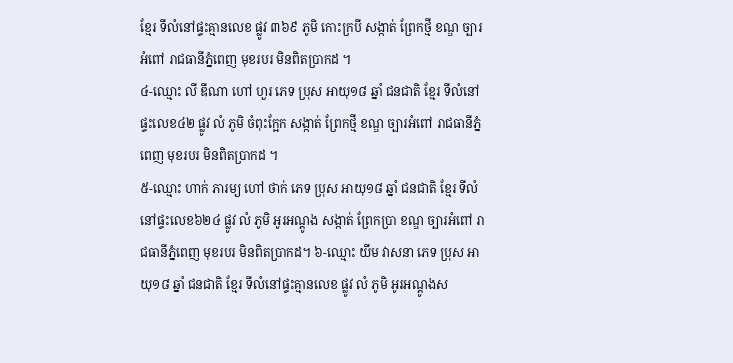ខ្មែរ ទីលំនៅផ្ទះគ្មានលេខ ផ្លូវ ៣៦៩ ភូមិ កោះក្របី សង្កាត់ ព្រែកថ្មី ខណ្ឌ ច្បារអំពៅ រាជធានីភ្នំពេញ មុខរបរ មិនពិតប្រាកដ ។
៤-ឈ្មោះ លី ឌីណា ហៅ ហួរ ភេទ ប្រុស អាយុ១៨ ឆ្នាំ ជនជាតិ ខ្មែរ ទីលំនៅផ្ទះលេខ៤២ ផ្លូវ លំ ភូមិ ចំពុះក្អែក សង្កាត់ ព្រែកថ្មី ខណ្ឌ ច្បារអំពៅ រាជធានីភ្នំពេញ មុខរបរ មិនពិតប្រាកដ ។
៥-ឈ្មោះ ហាក់ ភារម្យ ហៅ ថាក់ ភេទ ប្រុស អាយុ១៨ ឆ្នាំ ជនជាតិ ខ្មែរ ទីលំនៅផ្ទះលេខ៦២៤ ផ្លូវ លំ ភូមិ អូរអណ្តូង សង្កាត់ ព្រែកប្រា ខណ្ឌ ច្បារអំពៅ រាជធានីភ្នំពេញ មុខរបរ មិនពិតប្រាកដ។ ៦-ឈ្មោះ យឹម វាសនា ភេទ ប្រុស អាយុ១៨ ឆ្នាំ ជនជាតិ ខ្មែរ ទីលំនៅផ្ទះគ្មានលេខ ផ្លូវ លំ ភូមិ អូរអណ្តូងស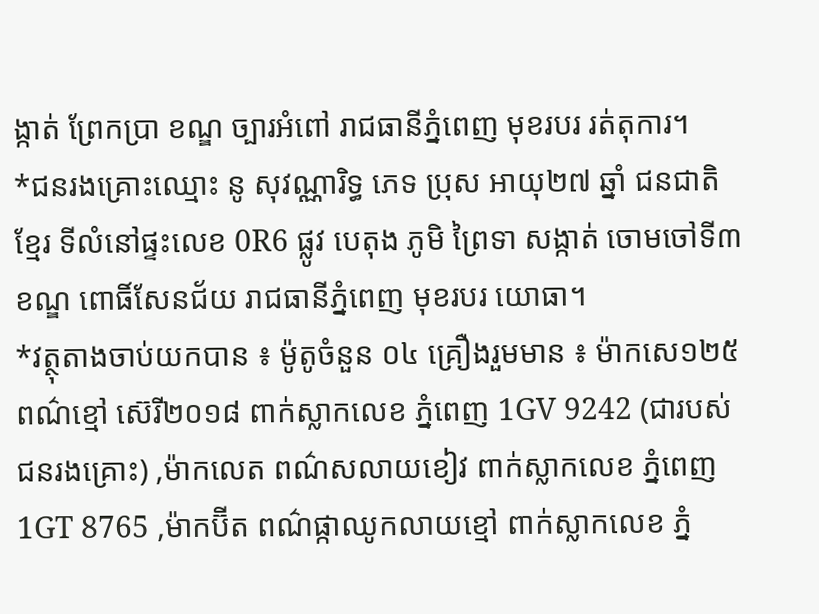ង្កាត់ ព្រែកប្រា ខណ្ឌ ច្បារអំពៅ រាជធានីភ្នំពេញ មុខរបរ រត់តុការ។
*ជនរងគ្រោះឈ្មោះ នូ សុវណ្ណារិទ្ធ ភេទ ប្រុស អាយុ២៧ ឆ្នាំ ជនជាតិ ខ្មែរ ទីលំនៅផ្ទះលេខ 0R6 ផ្លូវ បេតុង ភូមិ ព្រៃទា សង្កាត់ ចោមចៅទី៣ ខណ្ឌ ពោធិ៍សែនជ័យ រាជធានីភ្នំពេញ មុខរបរ យោធា។
*វត្ថុតាងចាប់យកបាន ៖ ម៉ូតូចំនួន ០៤ គ្រឿងរួមមាន ៖ ម៉ាកសេ១២៥ ពណ៌ខ្មៅ ស៊េរី២០១៨ ពាក់ស្លាកលេខ ភ្នំពេញ 1GV 9242 (ជារបស់ជនរងគ្រោះ) ,ម៉ាកលេត ពណ៌សលាយខៀវ ពាក់ស្លាកលេខ ភ្នំពេញ 1GT 8765 ,ម៉ាកប៊ីត ពណ៌ផ្កាឈូកលាយខ្មៅ ពាក់ស្លាកលេខ ភ្នំ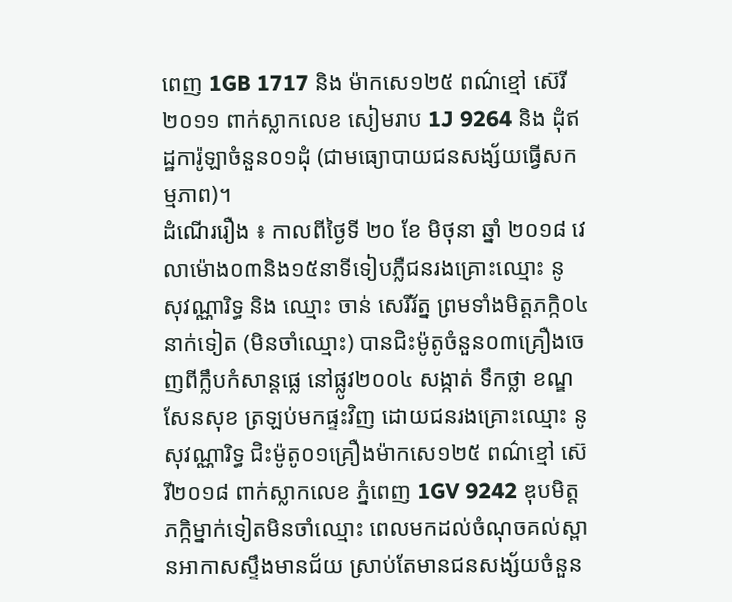ពេញ 1GB 1717 និង ម៉ាកសេ១២៥ ពណ៌ខ្មៅ ស៊េរី២០១១ ពាក់ស្លាកលេខ សៀមរាប 1J 9264 និង ដុំឥដ្ឋការ៉ូឡាចំនួន០១ដុំ (ជាមធ្យោបាយជនសង្ស័យធ្វើសកម្មភាព)។
ដំណើររឿង ៖ កាលពីថ្ងៃទី ២០ ខែ មិថុនា ឆ្នាំ ២០១៨ វេលាម៉ោង០៣និង១៥នាទីទៀបភ្លឺជនរងគ្រោះឈ្មោះ នូ សុវណ្ណារិទ្ធ និង ឈ្មោះ ចាន់ សេរីរ័ត្ន ព្រមទាំងមិត្តភក្កិ០៤នាក់ទៀត (មិនចាំឈ្មោះ) បានជិះម៉ូតូចំនួន០៣គ្រឿងចេញពីក្លឹបកំសាន្តផ្លេ នៅផ្លូវ២០០៤ សង្កាត់ ទឹកថ្លា ខណ្ឌ សែនសុខ ត្រឡប់មកផ្ទះវិញ ដោយជនរងគ្រោះឈ្មោះ នូ សុវណ្ណារិទ្ធ ជិះម៉ូតូ០១គ្រឿងម៉ាកសេ១២៥ ពណ៌ខ្មៅ ស៊េរី២០១៨ ពាក់ស្លាកលេខ ភ្នំពេញ 1GV 9242 ឌុបមិត្តភក្កិម្នាក់ទៀតមិនចាំឈ្មោះ ពេលមកដល់ចំណុចគល់ស្ពានអាកាសស្ទឹងមានជ័យ ស្រាប់តែមានជនសង្ស័យចំនួន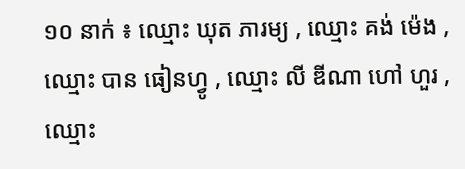១០ នាក់ ៖ ឈ្មោះ ឃុត ភារម្យ , ឈ្មោះ គង់ ម៉េង , ឈ្មោះ បាន ធៀនហ្វូ , ឈ្មោះ លី ឌីណា ហៅ ហួរ , ឈ្មោះ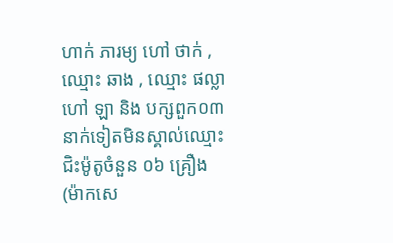ហាក់ ភារម្យ ហៅ ថាក់ , ឈ្មោះ ឆាង , ឈ្មោះ ផល្លា ហៅ ឡា និង បក្សពួក០៣នាក់ទៀតមិនស្គាល់ឈ្មោះ ជិះម៉ូតូចំនួន ០៦ គ្រឿង (ម៉ាកសេ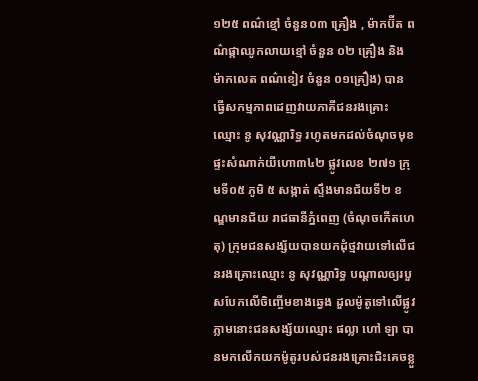១២៥ ពណ៌ខ្មៅ ចំនួន០៣ គ្រឿង , ម៉ាកប៊ីត ពណ៌ផ្កាឈូកលាយខ្មៅ ចំនួន ០២ គ្រឿង និង ម៉ាកលេត ពណ៌ខៀវ ចំនួន ០១គ្រឿង) បានធ្វើសកម្មភាពដេញវាយភាគីជនរងគ្រោះឈ្មោះ នូ សុវណ្ណារិទ្ធ រហូតមកដល់ចំណុចមុខផ្ទះសំណាក់យីហោ៣៤២ ផ្លូវលេខ ២៧១ ក្រុមទី០៥ ភូមិ ៥ សង្កាត់ ស្ទឹងមានជ័យទី២ ខណ្ឌមានជ័យ រាជធានីភ្នំពេញ (ចំណុចកើតហេតុ) ក្រុមជនសង្ស័យបានយកដុំថ្មវាយទៅលើជនរងគ្រោះឈ្មោះ នូ សុវណ្ណារិទ្ធ បណ្តាលឲ្យរបួសបែកលើចិញ្ចើមខាងឆ្វេង ដួលម៉ូតូទៅលើផ្លូវ ភ្លាមនោះជនសង្ស័យឈ្មោះ ផល្លា ហៅ ឡា បានមកលើកយកម៉ូតូរបស់ជនរងគ្រោះជិះគេចខ្លួ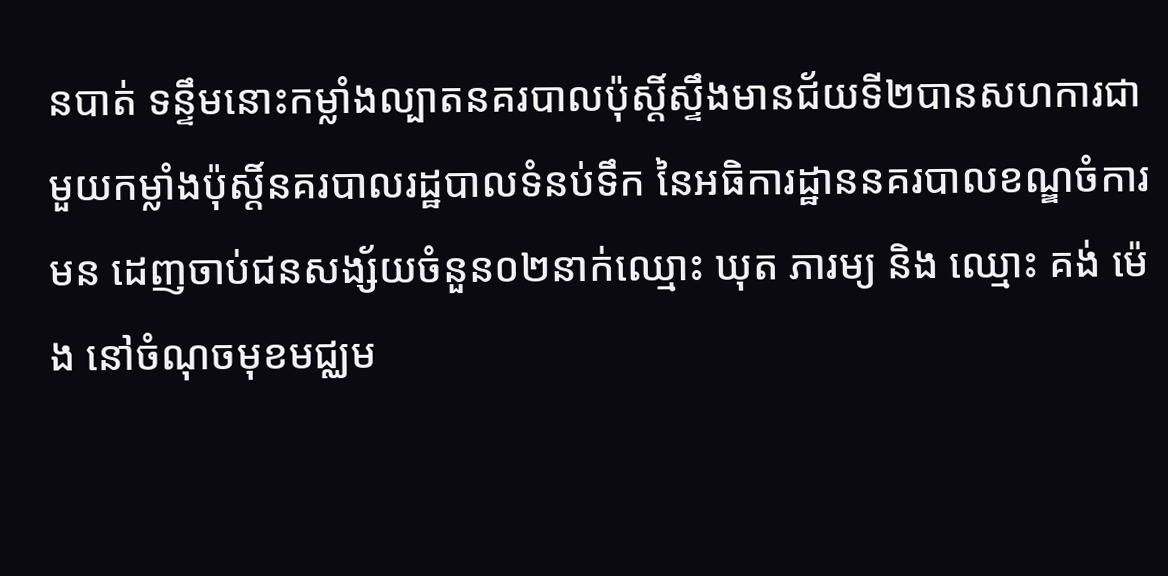នបាត់ ទន្ទឹមនោះកម្លាំងល្បាតនគរបាលប៉ុស្តិ៍ស្ទឹងមានជ័យទី២បានសហការជាមួយកម្លាំងប៉ុស្តិ៍នគរបាលរដ្ឋបាលទំនប់ទឹក នៃអធិការដ្ឋាននគរបាលខណ្ឌចំការមន ដេញចាប់ជនសង្ស័យចំនួន០២នាក់ឈ្មោះ ឃុត ភារម្យ និង ឈ្មោះ គង់ ម៉េង នៅចំណុចមុខមជ្ឈម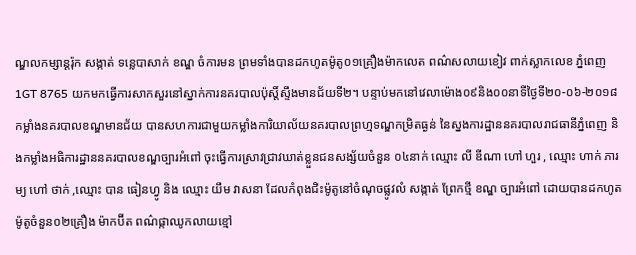ណ្ឌលកម្សាន្តរ៉ុក សង្កាត់ ទន្លេបាសាក់ ខណ្ឌ ចំការមន ព្រមទាំងបានដកហូតម៉ូតូ០១គ្រឿងម៉ាកលេត ពណ៌សលាយខៀវ ពាក់ស្លាកលេខ ភ្នំពេញ 1GT 8765 យកមកធ្វើការសាកសួរនៅស្នាក់ការនគរបាលប៉ុស្តិ៍ស្ទឹងមានជ័យទី២។ បន្ទាប់មកនៅវេលាម៉ោង០៩និង០០នាទីថ្ងៃទី២០-០៦-២០១៨ កម្លាំងនគរបាលខណ្ឌមានជ័យ បានសហការជាមួយកម្លាំងការិយាល័យនគរបាលព្រហ្មទណ្ឌកម្រិតធ្ងន់ នៃស្នងការដ្ឋាននគរបាលរាជធានីភ្នំពេញ និងកម្លាំងអធិការដ្ឋាននគរបាលខណ្ឌច្បារអំពៅ ចុះធ្វើការស្រាវជ្រាវឃាត់ខ្លួនជនសង្ស័យចំនួន ០៤នាក់ ឈ្មោះ លី ឌីណា ហៅ ហួរ , ឈ្មោះ ហាក់ ភារម្យ ហៅ ថាក់ ,ឈ្មោះ បាន ធៀនហ្វូ និង ឈ្មោះ យឹម វាសនា ដែលកំពុងជិះម៉ូតូនៅចំណុចផ្លូវលំ សង្កាត់ ព្រែកថ្មី ខណ្ឌ ច្បារអំពៅ ដោយបានដកហូតម៉ូតូចំនួន០២គ្រឿង ម៉ាកប៊ីត ពណ៌ផ្កាឈូកលាយខ្មៅ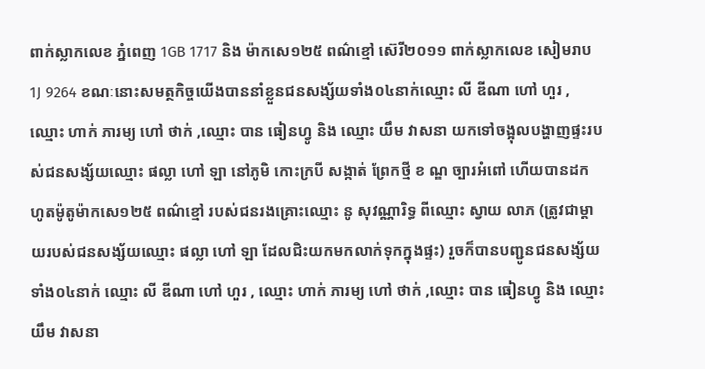ពាក់ស្លាកលេខ ភ្នំពេញ 1GB 1717 និង ម៉ាកសេ១២៥ ពណ៌ខ្មៅ ស៊េរី២០១១ ពាក់ស្លាកលេខ សៀមរាប 1J 9264 ខណៈនោះសមត្ថកិច្ចយើងបាននាំខ្លួនជនសង្ស័យទាំង០៤នាក់ឈ្មោះ លី ឌីណា ហៅ ហួរ , ឈ្មោះ ហាក់ ភារម្យ ហៅ ថាក់ ,ឈ្មោះ បាន ធៀនហ្វូ និង ឈ្មោះ យឹម វាសនា យកទៅចង្អុលបង្ហាញផ្ទះរបស់ជនសង្ស័យឈ្មោះ ផល្លា ហៅ ឡា នៅភូមិ កោះក្របី សង្កាត់ ព្រែកថ្មី ខ ណ្ឌ ច្បារអំពៅ ហើយបានដកហូតម៉ូតូម៉ាកសេ១២៥ ពណ៌ខ្មៅ របស់ជនរងគ្រោះឈ្មោះ នូ សុវណ្ណារិទ្ធ ពីឈ្មោះ ស្វាយ លាភ (ត្រូវជាម្តាយរបស់ជនសង្ស័យឈ្មោះ ផល្លា ហៅ ឡា ដែលជិះយកមកលាក់ទុកក្នុងផ្ទះ) រួចក៏បានបញ្ជូនជនសង្ស័យទាំង០៤នាក់ ឈ្មោះ លី ឌីណា ហៅ ហួរ , ឈ្មោះ ហាក់ ភារម្យ ហៅ ថាក់ ,ឈ្មោះ បាន ធៀនហ្វូ និង ឈ្មោះ យឹម វាសនា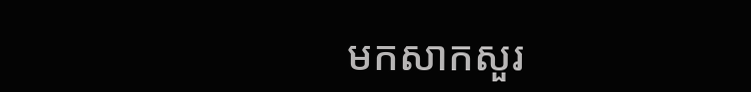មកសាកសួរ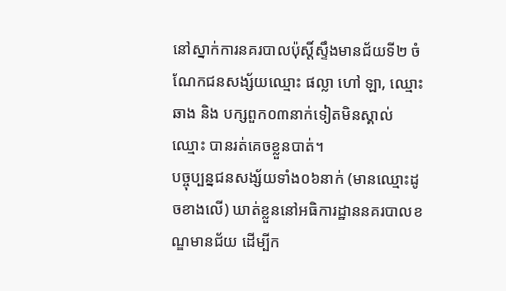នៅស្នាក់ការនគរបាលប៉ុស្តិ៍ស្ទឹងមានជ័យទី២ ចំណែកជនសង្ស័យឈ្មោះ ផល្លា ហៅ ឡា, ឈ្មោះ ឆាង និង បក្សពួក០៣នាក់ទៀតមិនស្គាល់ឈ្មោះ បានរត់គេចខ្លួនបាត់។
បច្ចុប្បន្នជនសង្ស័យទាំង០៦នាក់ (មានឈ្មោះដូចខាងលើ) ឃាត់ខ្លួននៅអធិការដ្ឋាននគរបាលខណ្ឌមានជ័យ ដើម្បីក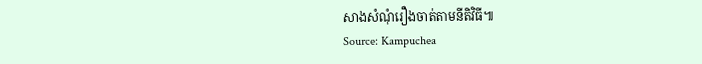សាងសំណុំរឿងចាត់តាមនីតិវិធី៕
Source: Kampuchea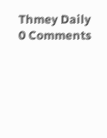Thmey Daily
0 Comments